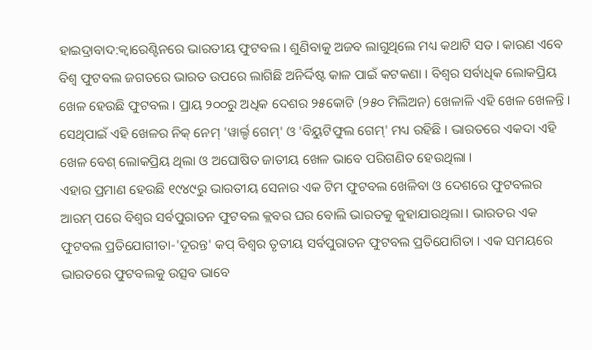ହାଇଦ୍ରାବାଦ:କ୍ବାରେଣ୍ଟିନରେ ଭାରତୀୟ ଫୁଟବଲ । ଶୁଣିବାକୁ ଅଜବ ଲାଗୁଥିଲେ ମଧ୍ୟ କଥାଟି ସତ । କାରଣ ଏବେ ବିଶ୍ବ ଫୁଟବଲ ଜଗତରେ ଭାରତ ଉପରେ ଲାଗିଛି ଅନିର୍ଦ୍ଦିଷ୍ଟ କାଳ ପାଇଁ କଟକଣା । ବିଶ୍ବର ସର୍ବାଧିକ ଲୋକପ୍ରିୟ ଖେଳ ହେଉଛି ଫୁଟବଲ । ପ୍ରାୟ ୨୦୦ରୁ ଅଧିକ ଦେଶର ୨୫କୋଟି (୨୫୦ ମିଲିଅନ) ଖେଳାଳି ଏହି ଖେଳ ଖେଳନ୍ତି । ସେଥିପାଇଁ ଏହି ଖେଳର ନିକ୍ ନେମ୍ 'ୱାର୍ଲ୍ଡ ଗେମ୍' ଓ 'ବିୟୁଟିଫୁଲ ଗେମ୍' ମଧ୍ୟ ରହିଛି । ଭାରତରେ ଏକଦା ଏହି ଖେଳ ବେଶ୍ ଲୋକପ୍ରିୟ ଥିଲା ଓ ଅଘୋଷିତ ଜାତୀୟ ଖେଳ ଭାବେ ପରିଗଣିତ ହେଉଥିଲା ।
ଏହାର ପ୍ରମାଣ ହେଉଛି ୧୯୪୯ରୁ ଭାରତୀୟ ସେନାର ଏକ ଟିମ ଫୁଟବଲ ଖେଳିବା ଓ ଦେଶରେ ଫୁଟବଲର ଆରମ୍ ପରେ ବିଶ୍ବର ସର୍ବପୁରାତନ ଫୁଟବଲ କ୍ଲବର ଘର ବୋଲି ଭାରତକୁ କୁହାଯାଉଥିଲା । ଭାରତର ଏକ ଫୁଟବଲ ପ୍ରତିଯୋଗୀତା-'ଦୂରନ୍ତ' କପ୍ ବିଶ୍ବର ତୃତୀୟ ସର୍ବପୁରାତନ ଫୁଟବଲ ପ୍ରତିଯୋଗିତା । ଏକ ସମୟରେ ଭାରତରେ ଫୁଟବଲକୁ ଉତ୍ସବ ଭାବେ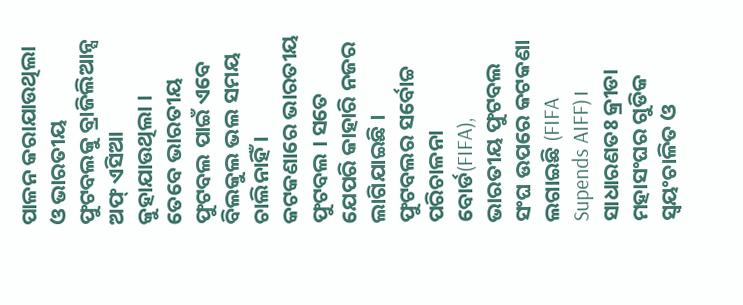ପାଳନ କରାଯାଉଥିଲା ଓ ଭାରତୀୟ ଫୁଟବଲକୁ ବ୍ରାଜିଲିଆନ୍ସ ଅଫ୍ ଏସିଆ କୁହାଯାଉଥିଲା ।
ତେବେ ଭାରତୀୟ ଫୁଟବଲ ପାଇଁ ଏବେ ବିଲକୁଲ ଭଲ ସମୟ ଚାଲିନାହିଁ । କଟକଣାରେ ଭାରତୀୟ ଫୁଟବଲ । ସତେ ଯେପରି କାହାରି ନଜର ଲାଗିଯାଇଛି । ଫୁଟବଲର ସର୍ବୋଚ୍ଚ ପରିଚାଳନା ବୋର୍ଡ(FIFA), ଭାରତୀୟ ଫୁଟବଲ ସଂଘ ଉପରେ କଟକଣା ଲଗାଇଛି (FIFA Supends AIFF)। ସାଧାରଣତଃ କ୍ରୀଡା ମହାସଂଘର ଗୁଡିକ ସ୍ବୟଂଚାଳିତ ଓ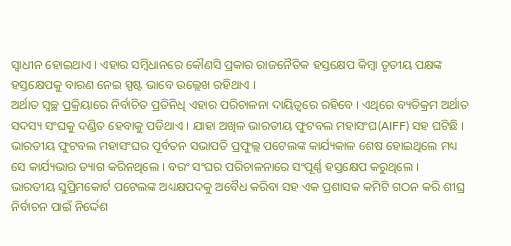ସ୍ବାଧୀନ ହୋଇଥାଏ । ଏହାର ସମ୍ବିଧାନରେ କୌଣସି ପ୍ରକାର ରାଜନୈତିକ ହସ୍ତକ୍ଷେପ କିମ୍ବା ତୃତୀୟ ପକ୍ଷଙ୍କ ହସ୍ତକ୍ଷେପକୁ ବାରଣ ନେଇ ସ୍ପଷ୍ଟ ଭାବେ ଉଲ୍ଲେଖ ରହିଥାଏ ।
ଅର୍ଥାତ ସ୍ବଚ୍ଛ ପ୍ରକ୍ରିୟାରେ ନିର୍ବାଚିତ ପ୍ରତିନିଧି ଏହାର ପରିଚାଳନା ଦାୟିତ୍ବରେ ରହିବେ । ଏଥିରେ ବ୍ୟତିକ୍ରମ ଅର୍ଥାତ ସଦସ୍ୟ ସଂଘକୁ ଦଣ୍ଡିତ ହେବାକୁ ପଡିଥାଏ । ଯାହା ଅଖିଳ ଭାରତୀୟ ଫୁଟବଲ ମହାସଂଘ(AIFF) ସହ ଘଟିଛି । ଭାରତୀୟ ଫୁଟବଲ ମହାସଂଘର ପୂର୍ବତନ ସଭାପତି ପ୍ରଫୁଲ୍ଲ ପଟେଲଙ୍କ କାର୍ଯ୍ୟକାଳ ଶେଷ ହୋଇଥିଲେ ମଧ୍ୟ ସେ କାର୍ଯ୍ୟଭାର ତ୍ୟାଗ କରିନଥିଲେ । ବରଂ ସଂଘର ପରିଚାଳନାରେ ସଂପୂର୍ଣ୍ଣ ହସ୍ତକ୍ଷେପ କରୁଥିଲେ ।
ଭାରତୀୟ ସୁପ୍ରିମକୋର୍ଟ ପଟେଲଙ୍କ ଅଧ୍ୟକ୍ଷପଦକୁ ଅବୈଧ କରିବା ସହ ଏକ ପ୍ରଶାସକ କମିଟି ଗଠନ କରି ଶୀଘ୍ର ନିର୍ବାଚନ ପାଇଁ ନିର୍ଦ୍ଦେଶ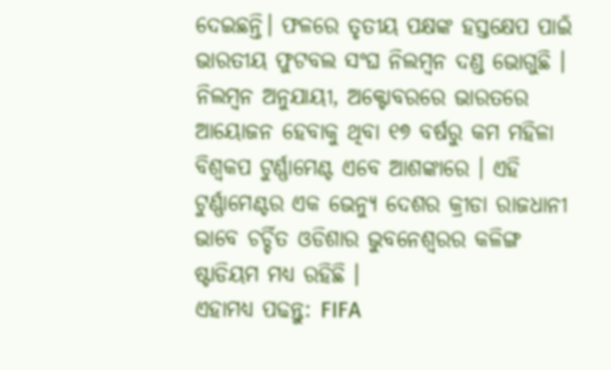ଦେଇଛନ୍ତି। ଫଳରେ ତୃତୀୟ ପକ୍ଷଙ୍କ ହସ୍ତକ୍ଷେପ ପାଇଁ ଭାରତୀୟ ଫୁଟବଲ ସଂଘ ନିଲମ୍ବନ ଦଣ୍ଡ ଭୋଗୁଛି । ନିଲମ୍ବନ ଅନୁଯାୟୀ, ଅକ୍ଟୋବରରେ ଭାରତରେ ଆୟୋଜନ ହେବାକୁ ଥିବା ୧୭ ବର୍ଷରୁ କମ ମହିଳା ବିଶ୍ବକପ ଟୁର୍ଣ୍ଣାମେଣ୍ଟ ଏବେ ଆଶଙ୍କାରେ । ଏହି ଟୁର୍ଣ୍ଣାମେଣ୍ଟର ଏକ ଭେନ୍ୟୁ ଦେଶର କ୍ରୀଡା ରାଜଧାନୀ ଭାବେ ଚର୍ଚ୍ଚିତ ଓଡିଶାର ଭୁବନେଶ୍ବରର କଳିଙ୍ଗ ଷ୍ଟାଡିୟମ ମଧ୍ୟ ରହିଛି ।
ଏହାମଧ୍ୟ ପଢନ୍ତୁ: FIFA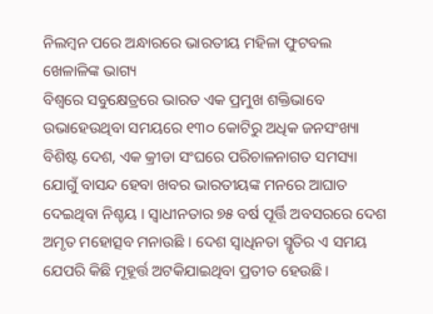ନିଲମ୍ବନ ପରେ ଅନ୍ଧାରରେ ଭାରତୀୟ ମହିଳା ଫୁଟବଲ ଖେଳାଳିଙ୍କ ଭାଗ୍ୟ
ବିଶ୍ବରେ ସବୁକ୍ଷେତ୍ରରେ ଭାରତ ଏକ ପ୍ରମୁଖ ଶକ୍ତିଭାବେ ଉଭାହେଉଥିବା ସମୟରେ ୧୩୦ କୋଟିରୁ ଅଧିକ ଜନସଂଖ୍ୟା ବିଶିଷ୍ଟ ଦେଶ, ଏକ କ୍ରୀଡା ସଂଘରେ ପରିଚାଳନାଗତ ସମସ୍ୟା ଯୋଗୁଁ ବାସନ୍ଦ ହେବା ଖବର ଭାରତୀୟଙ୍କ ମନରେ ଆଘାତ ଦେଇଥିବା ନିଶ୍ଚୟ । ସ୍ବାଧୀନତାର ୭୫ ବର୍ଷ ପୂର୍ତ୍ତି ଅବସରରେ ଦେଶ ଅମୃତ ମହୋତ୍ସବ ମନାଉଛି । ଦେଶ ସ୍ବାଧିନତା ସ୍ମୃତିର ଏ ସମୟ ଯେପରି କିଛି ମୂହୂର୍ତ୍ତ ଅଟକିଯାଇଥିବା ପ୍ରତୀତ ହେଉଛି ।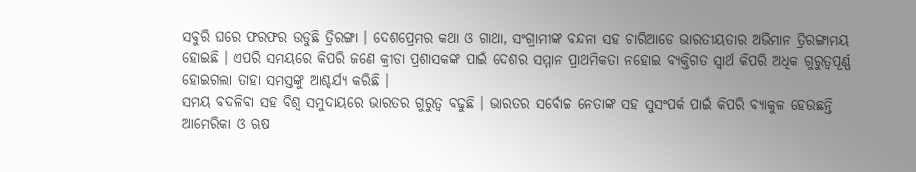ସବୁରି ଘରେ ଫରଫର ଉଡୁଛି ତ୍ରିରଙ୍ଗା । ଦେଶପ୍ରେମର କଥା ଓ ଗାଥା, ସଂଗ୍ରାମୀଙ୍କ ବନ୍ଦନା ସହ ଚାରିଆଡେ ଭାରତୀୟତାର ଅଭିମାନ ତ୍ରିରଙ୍ଗାମୟ ହୋଇଛି । ଏପରି ସମୟରେ କିପରି ଜଣେ କ୍ରୀଡା ପ୍ରଶାସକଙ୍କ ପାଇଁ ଦେଶର ସମ୍ମାନ ପ୍ରାଥମିକତା ନହୋଇ ବ୍ୟକ୍ତିଗତ ସ୍ବାର୍ଥ କିପରି ଅଧିକ ଗୁରୁତ୍ବପୂର୍ଣ୍ଣ ହୋଇଗଲା ତାହା ସମସ୍ତଙ୍କୁ ଆଶ୍ଚର୍ଯ୍ୟ କରିଛି ।
ସମୟ ବଦଳିବା ସହ ବିଶ୍ବ ସମୁଦାୟରେ ଭାରତର ଗୁରୁତ୍ବ ବଢୁଛି । ଭାରତର ସର୍ବୋଚ୍ଚ ନେତାଙ୍କ ସହ ସୁସଂପର୍କ ପାଇଁ କିପରି ବ୍ୟାକୁଳ ହେଉଛନ୍ତି ଆମେରିକା ଓ ଋଷ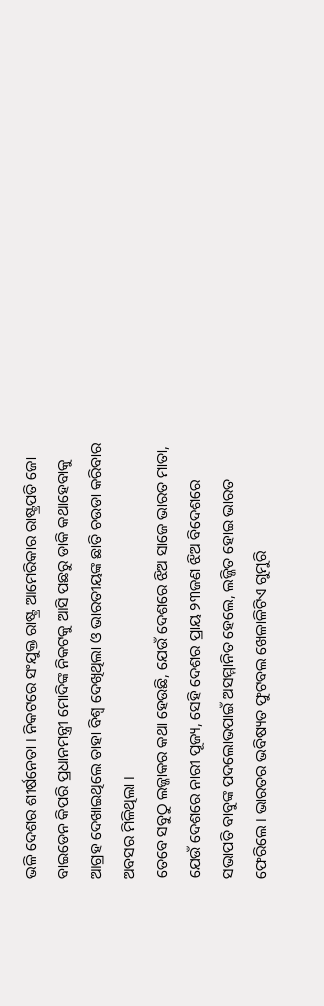ଭଳି ଦେଶର ଶୀର୍ଷନେତା । ନିକଟରେ ସଂଯୁକ୍ତ ରାଷ୍ଟ୍ର ଆମେରିକାର ରାଷ୍ଟ୍ରପତି ଜୋ ବାଇଡେନ କିପରି ପ୍ରଧାନମନ୍ତ୍ରୀ ମୋଦିଙ୍କ ନିକଟକୁ ଆସି ପଛରୁ ଡାକି କଥାହେବାକୁ ଆଗ୍ରହ ଦେଖାଇଥିଲେ ତାହା ବିଶ୍ବ ଦେଖିଥିଲା ଓ ଭାରତୀୟଙ୍କ ଛାତି ଚଉଡା କରିବାର ଅବସର ମିଳିଥିଲା ।
ତେବେ ସବୁଠୁ ଲଜ୍ଜାକର କଥା ହେଉଛି, ଯେଉଁ ଦେଶରେ ଝିଅ ସାଜେ ଭାରତ ମାତା, ଯେଉଁ ଦେଶରେ ନାରୀ ପୂଜ୍ୟ, ସେହି ଦେଶର ପ୍ରାୟ ୨୩ଜଣ ଝିଅ ବିଦେଶରେ ସଭାପତି ବାବୁଙ୍କ ପଦଲୋଭପାଇଁ ଅସମ୍ମାନିତ ହେଲେ, ଲଜ୍ଜିତ ହୋଇ ଭାରତ ଫେରିଲେ । ଭାରତର ଭବିଷ୍ୟତ ଫୁଟବଲ ଖେଳାଳିଟିଏ ଗୁମୁରି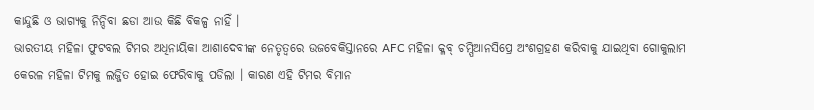କାନ୍ଦୁଛି ଓ ଭାଗ୍ୟକୁ ନିନ୍ଦିବା ଛଡା ଆଉ କିଛି ବିକଳ୍ପ ନାହିଁ ।
ଭାରତୀୟ ମହିଳା ଫୁଟବଲ ଟିମର ଅଧିନାୟିକା ଆଶାଦେବୀଙ୍କ ନେତୃତ୍ବରେ ଉଜବେକିସ୍ତାନରେ AFC ମହିଳା କ୍ଳବ୍ ଚମ୍ପିଆନସିପ୍ରେ ଅଂଶଗ୍ରହଣ କରିବାକୁ ଯାଇଥିବା ଗୋକୁଲାମ କେରଳ ମହିଳା ଟିମକୁ ଲଜ୍ଜିତ ହୋଇ ଫେରିବାକୁ ପଡିଲା । କାରଣ ଏହି ଟିମର ବିମାନ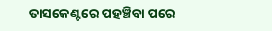ତାସକେଣ୍ଟରେ ପହଞ୍ଚିବା ପରେ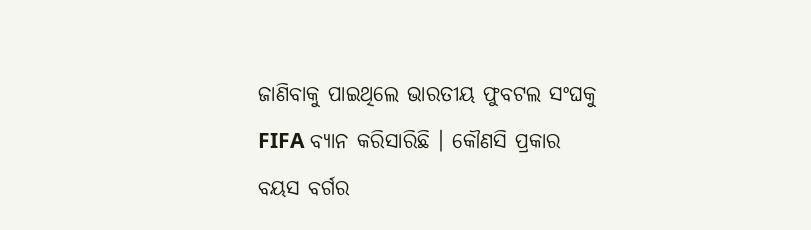ଜାଣିବାକୁ ପାଇଥିଲେ ଭାରତୀୟ ଫୁବଟଲ ସଂଘକୁ FIFA ବ୍ୟାନ କରିସାରିଛି । କୌଣସି ପ୍ରକାର ବୟସ ବର୍ଗର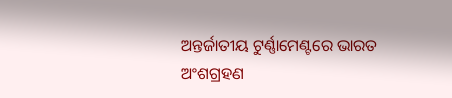ଅନ୍ତର୍ଜାତୀୟ ଟୁର୍ଣ୍ଣାମେଣ୍ଟରେ ଭାରତ ଅଂଶଗ୍ରହଣ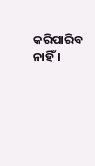କରିପାରିବ ନାହିଁ ।